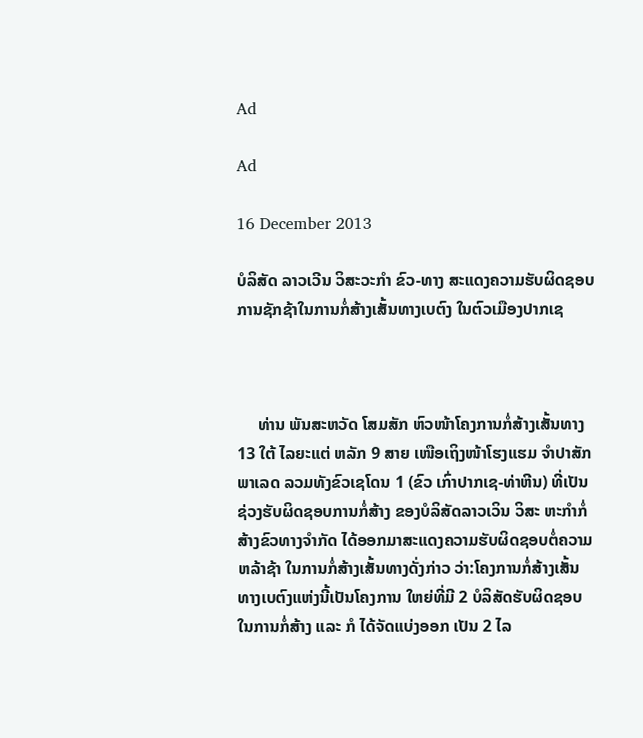Ad

Ad

16 December 2013

ບໍລິສັດ ລາວເວີນ ວິສະວະກຳ ຂົວ-ທາງ ສະແດງຄວາມຮັບຜິດຊອບການຊັກຊ້າໃນການກໍ່ສ້າງເສັ້ນທາງເບຕົງ ໃນຕົວເມືອງປາກເຊ



     ທ່ານ ພັນສະຫວັດ ໂສມສັກ ຫົວໜ້າໂຄງການກໍ່ສ້າງເສັ້ນທາງ 13 ໃຕ້ ໄລຍະແຕ່ ຫລັກ 9 ສາຍ ເໜືອເຖິງໜ້າໂຮງແຮມ ຈຳປາສັກ ພາເລດ ລວມທັງຂົວເຊໂດນ 1 (ຂົວ ເກົ່າປາກເຊ-ທ່າຫີນ) ທີ່ເປັນຊ່ວງຮັບຜິດຊອບການກໍ່ສ້າງ ຂອງບໍລິສັດລາວເວິນ ວິສະ ຫະກຳກໍ່ສ້າງຂົວທາງຈຳກັດ ໄດ້ອອກມາສະແດງຄວາມຮັບຜິດຊອບຕໍ່ຄວາມຫລ້າຊ້າ ໃນການກໍ່ສ້າງເສັ້ນທາງດັ່ງກ່າວ ວ່າ:ໂຄງການກໍ່ສ້າງເສັ້ນທາງເບຕົງແຫ່ງນີ້ເປັນໂຄງການ ໃຫຍ່ທີ່ມີ 2 ບໍລິສັດຮັບຜິດຊອບໃນການກໍ່ສ້າງ ແລະ ກໍ ໄດ້ຈັດແບ່ງອອກ ເປັນ 2 ໄລ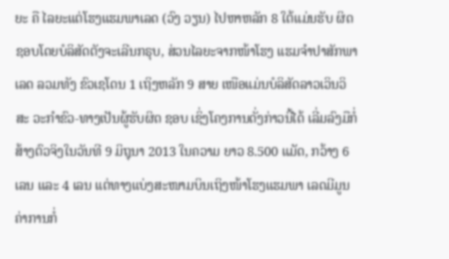ຍະ ຄື ໄລຍະແຕ່ໂຮງແຮມພາເລດ (ວົງ ວຽນ) ໄປຫາຫລັກ 8 ໃຕ້ແມ່ນຮັບ ຜິດ ຊອບໂດຍບໍລິສັດຕັງຈະເລີນກຣຸບ, ສ່ວນໄລຍະຈາກໜ້າໂຮງ ແຮມຈຳປາສັກພາເລດ ລວມທັງ ຂົວເຊໂດນ 1 ເຖິງຫລັກ 9 ສາຍ ເໜືອແມ່ນບໍລິສັດລາວເວິນວິສະ ວະກຳຂົວ-ທາງເປັນຜູ້ຮັບຜິດ ຊອບ ເຊິ່ງໂຄງການດັ່ງກ່າວນີ້ໄດ້ ເລີ່ມລົງມືກໍ່ສ້າງຕົວຈິງໃນວັນທີ 9 ມິຖຸນາ 2013 ໃນຄວາມ ຍາວ 8.500 ແມັດ, ກວ້າງ 6 ເລນ ແລະ 4 ເລນ ແຕ່ທາງແບ່ງສະໜາມບິນເຖິງໜ້າໂຮງແຮມພາ ເລດມີມູນຄ່າການກໍ່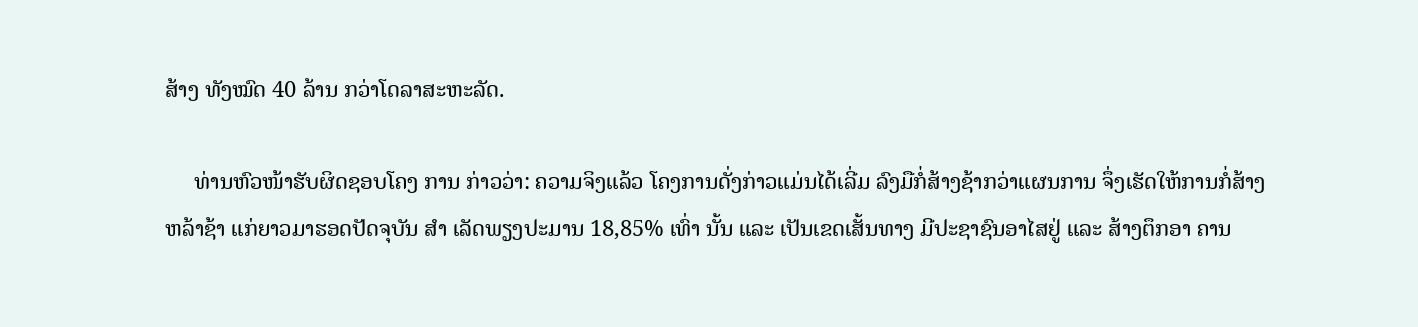ສ້າງ ທັງໝົດ 40 ລ້ານ ກວ່າໂດລາສະຫະລັດ.

     ທ່ານຫົວໜ້າຮັບຜິດຊອບໂຄງ ການ ກ່າວວ່າ: ຄວາມຈິງແລ້ວ ໂຄງການດັ່ງກ່າວແມ່ນໄດ້ເລີ່ມ ລົງມືກໍ່ສ້າງຊ້າກວ່າແຜນການ ຈຶ່ງເຮັດໃຫ້ການກໍ່ສ້າງຫລ້າຊ້າ ແກ່ຍາວມາຮອດປັດຈຸບັນ ສຳ ເລັດພຽງປະມານ 18,85% ເທົ່າ ນັ້ນ ແລະ ເປັນເຂດເສັ້ນທາງ ມີປະຊາຊົນອາໄສຢູ່ ແລະ ສ້າງຕຶກອາ ຄານ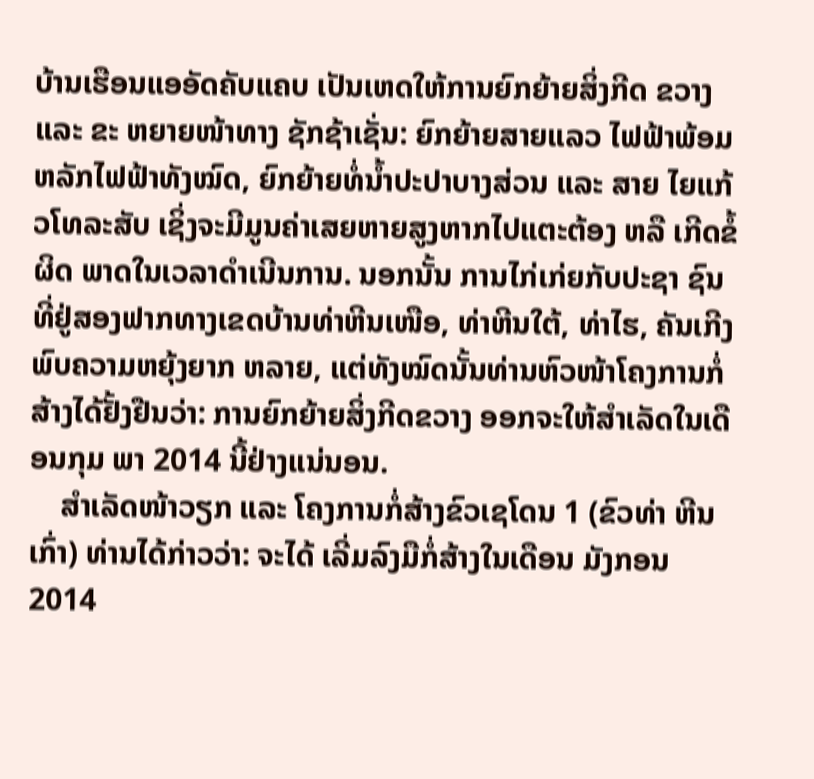ບ້ານເຮືອນແອອັດຄັບແຄບ ເປັນເຫດໃຫ້ການຍົກຍ້າຍສິ່ງກີດ ຂວາງ ແລະ ຂະ ຫຍາຍໜ້າທາງ ຊັກຊ້າເຊັ່ນ: ຍົກຍ້າຍສາຍແລວ ໄຟຟ້າພ້ອມຫລັກໄຟຟ້າທັງໝົດ, ຍົກຍ້າຍທໍ່ນ້ຳປະປາບາງສ່ວນ ແລະ ສາຍ ໄຍແກ້ວໂທລະສັບ ເຊິ່ງຈະມີມູນຄ່າເສຍຫາຍສູງຫາກໄປແຕະຕ້ອງ ຫລື ເກີດຂໍ້ຜິດ ພາດໃນເວລາດຳເນີນການ. ນອກນັ້ນ ການໄກ່ເກ່ຍກັບປະຊາ ຊົນທີ່ຢູ່ສອງຟາກທາງເຂດບ້ານທ່າຫີນເໜືອ, ທ່າຫີນໃຕ້, ທ່າໄຮ, ຄັນເກີງ ພົບຄວາມຫຍຸ້ງຍາກ ຫລາຍ, ແຕ່ທັງໝົດນັ້ນທ່ານຫົວໜ້າໂຄງການກໍ່ສ້າງໄດ້ຢັ້ງຢືນວ່າ: ການຍົກຍ້າຍສິ່ງກີດຂວາງ ອອກຈະໃຫ້ສຳເລັດໃນເດືອນກຸມ ພາ 2014 ນີ້ຢ່າງແນ່ນອນ.
    ສຳເລັດໜ້າວຽກ ແລະ ໂຄງການກໍ່ສ້າງຂົວເຊໂດນ 1 (ຂົວທ່າ ຫີນເກົ່າ) ທ່ານໄດ້ກ່າວວ່າ: ຈະໄດ້ ເລີ່ມລົງມືກໍ່ສ້າງໃນເດືອນ ມັງກອນ 2014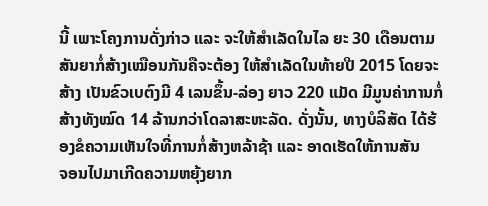ນີ້ ເພາະໂຄງການດັ່ງກ່າວ ແລະ ຈະໃຫ້ສຳເລັດໃນໄລ ຍະ 30 ເດືອນຕາມສັນຍາກໍ່ສ້າງເໝືອນກັນຄືຈະຕ້ອງ ໃຫ້ສຳເລັດໃນທ້າຍປີ 2015 ໂດຍຈະສ້າງ ເປັນຂົວເບຕົງມີ 4 ເລນຂຶ້ນ-ລ່ອງ ຍາວ 220 ແມັດ ມີມູນຄ່າການກໍ່ສ້າງທັງໝົດ 14 ລ້ານກວ່າໂດລາສະຫະລັດ. ດັ່ງນັ້ນ, ທາງບໍລິສັດ ໄດ້ຮ້ອງຂໍຄວາມເຫັນໃຈທີ່ການກໍ່ສ້າງຫລ້າຊ້າ ແລະ ອາດເຮັດໃຫ້ການສັນ    ຈອນໄປມາເກີດຄວາມຫຍຸ້ງຍາກ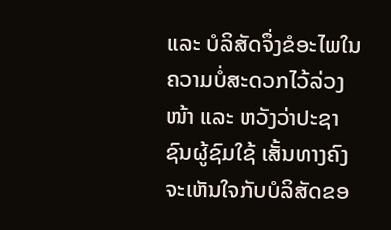ແລະ ບໍລິສັດຈຶ່ງຂໍອະໄພໃນຄວາມບໍ່ສະດວກໄວ້ລ່ວງໜ້າ ແລະ ຫວັງວ່າປະຊາຊົນຜູ້ຊົມໃຊ້ ເສັ້ນທາງຄົງຈະເຫັນໃຈກັບບໍລິສັດຂອ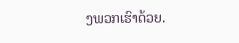ງພວກເຮົາດ້ວຍ.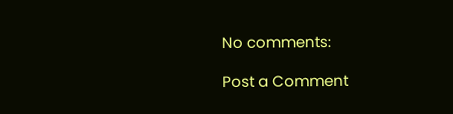No comments:

Post a Comment